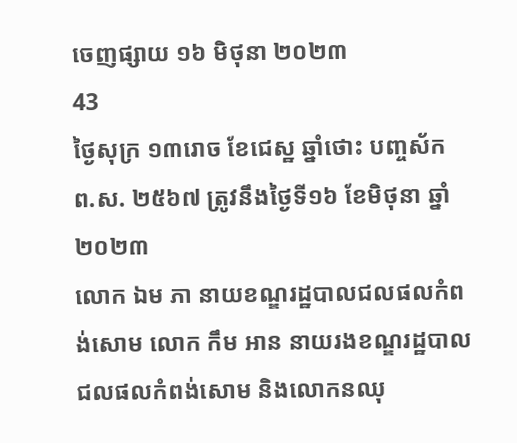ចេញផ្សាយ ១៦ មិថុនា ២០២៣
43
ថ្ងៃសុក្រ ១៣រោច ខែជេស្ឋ ឆ្នាំថោះ បញ្ចស័ក ព.ស. ២៥៦៧ ត្រូវនឹងថ្ងៃទី១៦ ខែមិថុនា ឆ្នាំ២០២៣
លោក ឯម ភា នាយខណ្ឌរដ្ឋបាលជលផលកំពង់សោម លោក កឹម អាន នាយរងខណ្ឌរដ្ឋបាលជលផលកំពង់សោម និងលោកនឈុ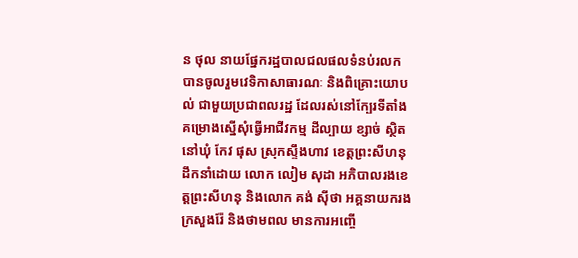ន ថុល នាយផ្នែករដ្ឋបាលជលផលទំនប់រលក បានចូលរួមវេទិកាសាធារណៈ និងពិគ្រោះយោបល់ ជាមួយប្រជាពលរដ្ឋ ដែលរស់នៅក្បែរទីតាំងគម្រោងស្នើសុំធ្វើអាជីវកម្ម ដីល្បាយ ខ្សាច់ ស្ថិតនៅឃុំ កែវ ផុស ស្រុកស្ទឹងហាវ ខេត្តព្រះសីហនុ ដឹកនាំដោយ លោក លៀម សុដា អភិបាលរងខេត្តព្រះសីហនុ និងលោក គង់ ស៊ីថា អគ្គនាយករង ក្រសួងរ៉ែ និងថាមពល មានការអញ្ចើ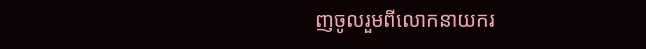ញចូលរួមពីលោកនាយករ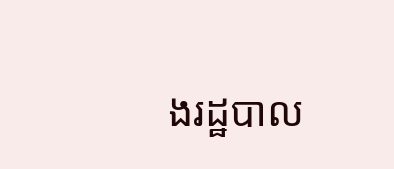ងរដ្ឋបាល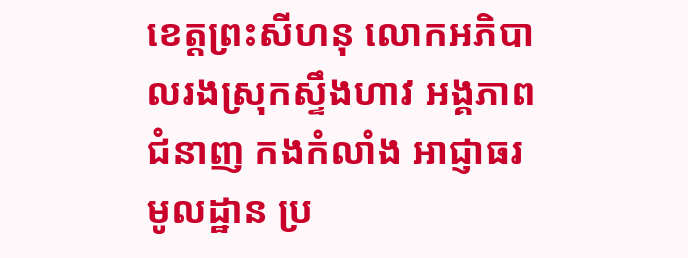ខេត្តព្រះសីហនុ លោកអភិបាលរងស្រុកស្ទឹងហាវ អង្គភាពជំនាញ កងកំលាំង អាជ្ញាធរមូលដ្ឋាន ប្រ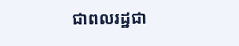ជាពលរដ្ឋជា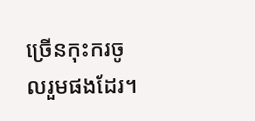ច្រើនកុះករចូលរួមផងដែរ។